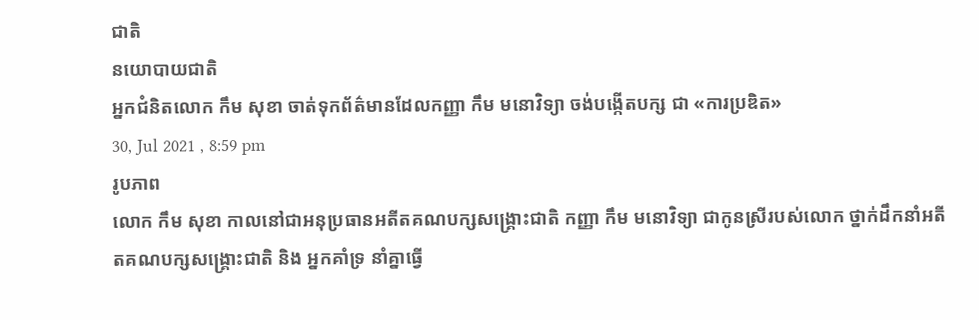ជាតិ
នយោបាយជាតិ
អ្នកជំនិតលោក កឹម សុខា ចាត់ទុកព័ត៌មានដែលកញ្ញា កឹម មនោវិទ្យា ចង់បង្កើតបក្ស ជា «ការប្រឌិត»
30, Jul 2021 , 8:59 pm
រូបភាព
លោក កឹម សុខា កាលនៅជាអនុប្រធានអតីតគណបក្សសង្គ្រោះជាតិ កញ្ញា កឹម មនោវិទ្យា ជាកូនស្រីរបស់លោក ថ្នាក់ដឹកនាំអតីតគណបក្សសង្គ្រោះជាតិ និង អ្នកគាំទ្រ នាំគ្នាធ្វើ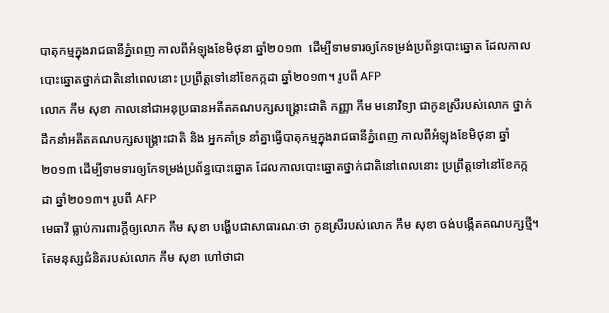បាតុកម្មក្នុងរាជធានីភ្នំពេញ កាលពីអំឡុងខែមិថុនា ឆ្នាំ២០១៣  ដើម្បីទាមទារឲ្យកែទម្រង់ប្រព័ន្ធបោះឆ្នោត ដែលកាលបោះឆ្នោតថ្នាក់ជាតិនៅពេលនោះ ប្រព្រឹត្តទៅនៅខែកក្កដា ឆ្នាំ២០១៣។ រូបពី AFP
លោក កឹម សុខា កាលនៅជាអនុប្រធានអតីតគណបក្សសង្គ្រោះជាតិ កញ្ញា កឹម មនោវិទ្យា ជាកូនស្រីរបស់លោក ថ្នាក់ដឹកនាំអតីតគណបក្សសង្គ្រោះជាតិ និង អ្នកគាំទ្រ នាំគ្នាធ្វើបាតុកម្មក្នុងរាជធានីភ្នំពេញ កាលពីអំឡុងខែមិថុនា ឆ្នាំ២០១៣ ដើម្បីទាមទារឲ្យកែទម្រង់ប្រព័ន្ធបោះឆ្នោត ដែលកាលបោះឆ្នោតថ្នាក់ជាតិនៅពេលនោះ ប្រព្រឹត្តទៅនៅខែកក្កដា ឆ្នាំ២០១៣។ រូបពី AFP
មេធាវី ធ្លាប់ការពារក្តីឲ្យលោក កឹម សុខា បង្ហើបជាសាធារណៈថា កូនស្រីរបស់លោក កឹម សុខា ចង់បង្កើតគណបក្សថ្មី។ តែមនុស្សជំនិតរបស់លោក កឹម សុខា ហៅថាជា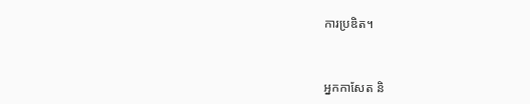ការប្រឌិត។



អ្នកកាសែត និ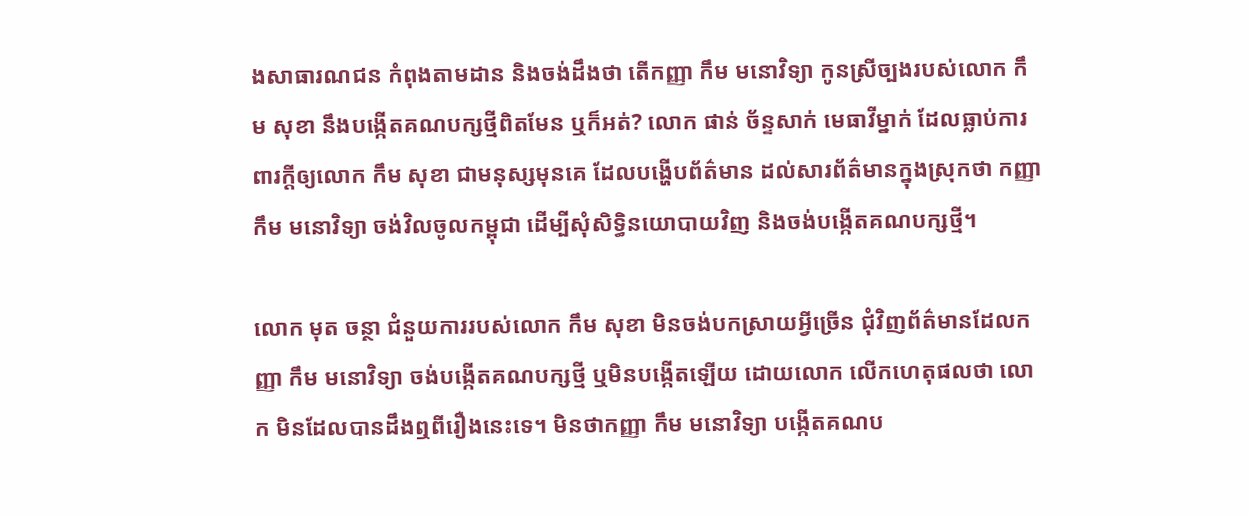ងសាធារណជន កំពុងតាមដាន និងចង់ដឹងថា តើកញ្ញា កឹម មនោវិទ្យា កូនស្រីច្បងរបស់លោក កឹម សុខា នឹងបង្កើតគណបក្សថ្មីពិតមែន ឬក៏អត់? លោក ផាន់ ច័ន្ទសាក់ មេធាវីម្នាក់ ដែលធ្លាប់ការពារក្តីឲ្យលោក កឹម សុខា ជាមនុស្សមុនគេ ដែលបង្ហើបព័ត៌មាន ដល់សារព័ត៌មានក្នុងស្រុកថា កញ្ញា កឹម មនោវិទ្យា ចង់វិលចូលកម្ពុជា ដើម្បីសុំសិទ្ធិនយោបាយវិញ និងចង់បង្កើតគណបក្សថ្មី។

លោក មុត ចន្ថា ជំនួយការរបស់លោក កឹម សុខា មិនចង់បកស្រាយអ្វីច្រើន ជុំវិញព័ត៌មានដែលកញ្ញា កឹម មនោវិទ្យា ចង់បង្កើតគណបក្សថ្មី ឬមិនបង្កើតឡើយ ដោយលោក លើកហេតុផលថា លោក មិនដែលបានដឹងឮពីរឿងនេះទេ។ មិនថាកញ្ញា កឹម មនោវិទ្យា បង្កើតគណប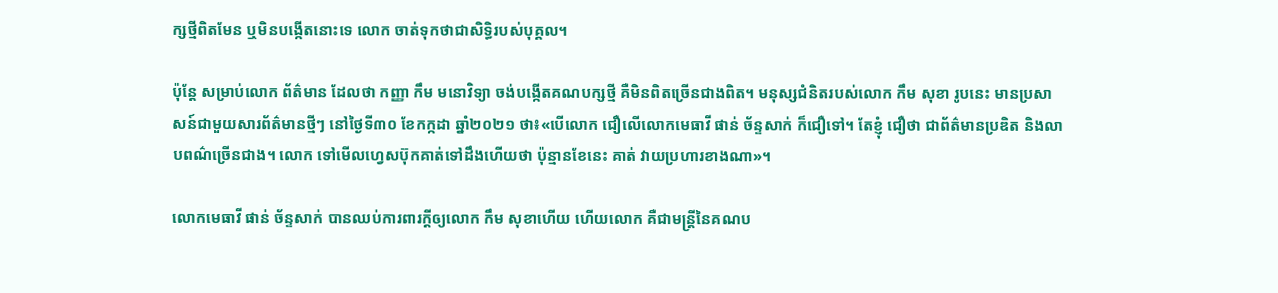ក្សថ្មីពិតមែន ឬមិនបង្កើតនោះទេ លោក ចាត់ទុកថាជាសិទ្ធិរបស់បុគ្គល។

ប៉ុន្តែ សម្រាប់លោក ព័ត៌មាន ដែលថា កញ្ញា កឹម មនោវិទ្យា ចង់បង្កើតគណបក្សថ្មី គឺមិនពិតច្រើនជាងពិត។ មនុស្សជំនិតរបស់លោក កឹម សុខា រូបនេះ មានប្រសាសន៍ជាមួយសារព័ត៌មានថ្មីៗ នៅថ្ងៃទី៣០ ខែកក្កដា ឆ្នាំ២០២១ ថា៖«បើលោក ជឿលើលោកមេធាវី ផាន់ ច័ន្ទសាក់ ក៏ជឿទៅ។ តែខ្ញុំ ជឿថា ជាព័ត៌មានប្រឌិត និងលាបពណ៌ច្រើនជាង។ លោក ទៅមើលហ្វេសប៊ុកគាត់ទៅដឹងហើយថា ប៉ុន្មានខែនេះ គាត់ វាយប្រហារខាងណា»។

លោកមេធាវី ផាន់ ច័ន្ទសាក់ បានឈប់ការពារក្តីឲ្យលោក កឹម សុខាហើយ ហើយលោក គឺជាមន្រ្តីនៃគណប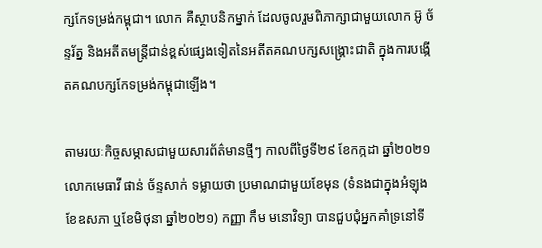ក្សកែទម្រង់កម្ពុជា។ លោក គឺស្ថាបនិកម្នាក់ ដែលចូលរួមពិភាក្សាជាមួយលោក អ៊ូ ច័ន្ទរ័ត្ន និងអតីតមន្រ្តីជាន់ខ្ពស់ផ្សេងទៀតនៃអតីតគណបក្សសង្គ្រោះជាតិ ក្នុងការបង្កើតគណបក្សកែទម្រង់កម្ពុជាឡើង។

តាមរយៈកិច្ចសម្ភាសជាមួយសារព័ត៌មានថ្មីៗ កាលពីថ្ងៃទី២៩ ខែកក្កដា ឆ្នាំ២០២១ លោកមេធាវី ផាន់ ច័ន្ទសាក់ ទម្លាយថា ប្រមាណជាមួយខែមុន (ទំនងជាក្នុងអំឡុងខែឧសភា ឬខែមិថុនា ឆ្នាំ២០២១) កញ្ញា កឹម មនោវិទ្យា បានជួបជុំអ្នកគាំទ្រនៅទី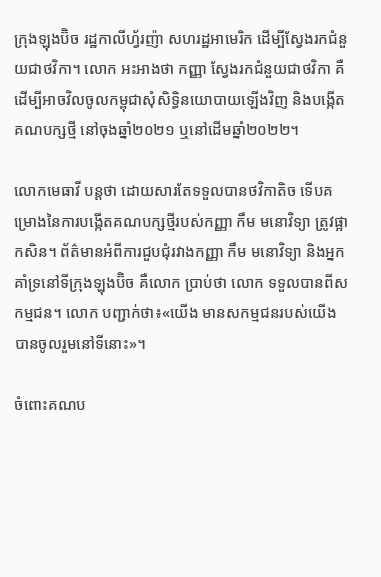ក្រុងឡុងប៊ិច រដ្ឋកាលីហ្វ័រញ៉ា សហរដ្ឋអាមេរិក ដើម្បីស្វែងរកជំនួយជាថវិកា។ លោក អះអាងថា កញ្ញា ស្វែងរកជំនួយជាថវិកា គឺដើម្បីអាចវិលចូលកម្ពុជាសុំសិទ្ធិនយោបាយឡើងវិញ និងបង្កើតគណបក្សថ្មី នៅចុងឆ្នាំ២០២១ ឬនៅដើមឆ្នាំ២០២២។

លោកមេធាវី បន្តថា ដោយសារតែទទួលបានថវិកាតិច ទើបគម្រោងនៃការបង្កើតគណបក្សថ្មីរបស់កញ្ញា កឹម មនោវិទ្យា ត្រូវផ្អាកសិន។ ព័ត៌មានអំពីការជួបជុំរវាងកញ្ញា កឹម មនោវិទ្យា និងអ្នកគាំទ្រនៅទីក្រុងឡុងប៊ិច គឺលោក ប្រាប់ថា លោក ទទួលបានពីសកម្មជន។ លោក បញ្ជាក់ថា៖«យើង មានសកម្មជនរបស់យើង បានចូលរួមនៅទីនោះ»។

ចំពោះគណប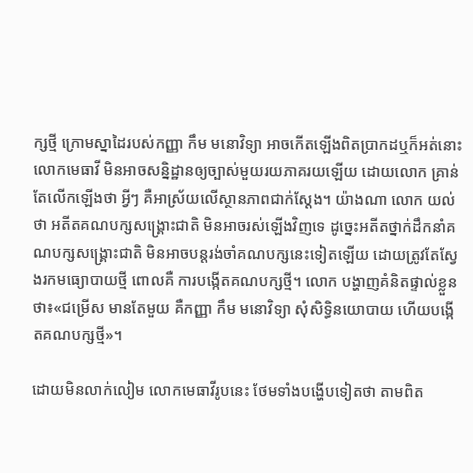ក្សថ្មី ក្រោមស្នាដៃរបស់កញ្ញា កឹម មនោវិទ្យា អាចកើតឡើងពិតប្រាកដឬក៏អត់នោះ លោកមេធាវី មិនអាចសន្និដ្ឋានឲ្យច្បាស់មួយរយភាគរយឡើយ ដោយលោក គ្រាន់តែលើកឡើងថា អ្វីៗ គឺអាស្រ័យលើស្ថានភាពជាក់ស្តែង។ យ៉ាងណា លោក យល់ថា អតីតគណបក្សសង្រ្គោះជាតិ មិនអាចរស់ឡើងវិញទេ ដូច្នេះអតីតថ្នាក់ដឹកនាំគណបក្សសង្គ្រោះជាតិ មិនអាចបន្តរង់ចាំគណបក្សនេះទៀតឡើយ ដោយត្រូវតែស្វែងរកមធ្យោបាយថ្មី ពោលគឺ ការបង្កើតគណបក្សថ្មី។ លោក បង្ហាញគំនិតផ្ទាល់ខ្លួនថា៖«ជម្រើស មានតែមួយ គឺកញ្ញា កឹម មនោវិទ្យា សុំសិទ្ធិនយោបាយ ហើយបង្កើតគណបក្សថ្មី»។

ដោយមិនលាក់លៀម លោកមេធាវីរូបនេះ ថែមទាំងបង្ហើបទៀតថា តាមពិត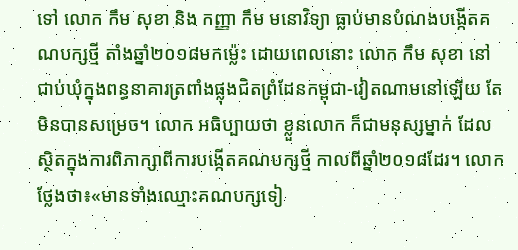ទៅ លោក កឹម សុខា និង កញ្ញា កឹម មនោវិទ្យា ធ្លាប់មានបំណងបង្កើតគណបក្សថ្មី តាំងឆ្នាំ២០១៨មកម្ល៉េះ ដោយពេលនោះ លោក កឹម សុខា នៅជាប់ឃុំក្នុងពន្ធនាគារត្រពាំងផ្លុងជិតព្រំដែនកម្ពុជា-វៀតណាមនៅឡើយ តែមិនបានសម្រេច។ លោក អធិប្បាយថា ខ្លួនលោក ក៏ជាមនុស្សម្នាក់ ដែលស្ថិតក្នុងការពិភាក្សាពីការបង្កើតគណបក្សថ្មី កាលពីឆ្នាំ២០១៨ដែរ។ លោក ថ្លែងថា៖«មានទាំងឈ្មោះគណបក្សទៀ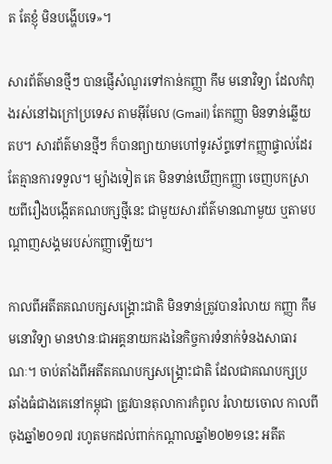ត តែខ្ញុំ មិនបង្ហើបទេ»។

សារព័ត៌មានថ្មីៗ បានផ្ញើសំណួរទៅកាន់កញ្ញា កឹម មនោវិទ្យា ដែលកំពុងរស់នៅឯក្រៅប្រទេស តាមអ៊ីមែល (Gmail) តែកញ្ញា មិនទាន់ឆ្លើយតប។ សារព័ត៌មានថ្មីៗ ក៏បានព្យាយាមហៅទូរស័ព្ទទៅកញ្ញាផ្ទាល់ដែរ តែគ្មានការទទួល។ ម្យ៉ាងទៀត គេ មិនទាន់ឃើញកញ្ញា ចេញបកស្រាយពីរឿងបង្កើតគណបក្សថ្មីនេះ ជាមួយសារព័ត៌មានណាមួយ ឬតាមបណ្តាញសង្គមរបស់កញ្ញាឡើយ។

កាលពីអតីតគណបក្សសង្គ្រោះជាតិ មិនទាន់ត្រូវបានរំលាយ កញ្ញា កឹម មនោវិទ្យា មានឋានៈជាអគ្គនាយករងនៃកិច្ចការទំនាក់ទំនងសាធារណៈ។ ចាប់តាំងពីអតីតគណបក្សសង្គ្រោះជាតិ ដែលជាគណបក្សប្រឆាំងធំជាងគេនៅកម្ពុជា ត្រូវបានតុលាការកំពូល រំលាយចោល កាលពីចុងឆ្នាំ២០១៧ រហូតមកដល់ពាក់កណ្តាលឆ្នាំ២០២១នេះ អតីត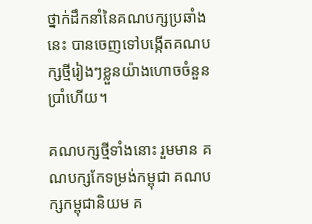ថ្នាក់ដឹកនាំនៃគណបក្សប្រឆាំងនេះ បានចេញទៅបង្កើតគណបក្សថ្មីរៀងៗខ្លួនយ៉ាងហោចចំនួនប្រាំហើយ។

គណបក្សថ្មីទាំងនោះ រួមមាន គណបក្សកែទម្រង់កម្ពុជា គណបក្សកម្ពុជានិយម គ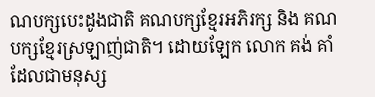ណបក្សបេះដូងជាតិ គណបក្សខ្មែរអភិរក្ស និង គណបក្សខ្មែរស្រឡាញ់ជាតិ។ ដោយឡែក លោក គង់ គាំ ដែលជាមនុស្ស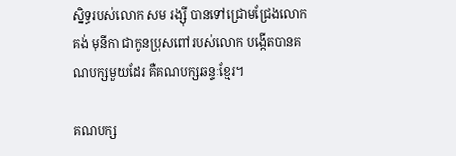ស្និទ្ធរបស់លោក សម រង្ស៊ី បានទៅជ្រោមជ្រែងលោក គង់ មុនីកា ជាកូនប្រុសពៅរបស់លោក បង្កើតបានគណបក្សមួយដែរ គឺគណបក្សឆន្ទៈខ្មែរ។

គណបក្ស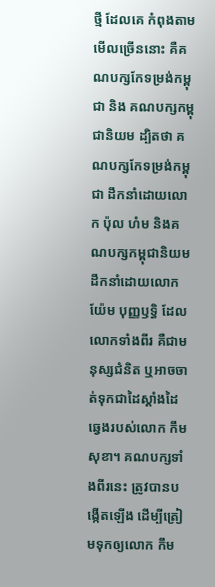ថ្មី ដែលគេ កំពុងតាមមើលច្រើននោះ គឺគណបក្សកែទម្រង់កម្ពុជា និង គណបក្សកម្ពុជានិយម ដ្បិតថា គណបក្សកែទម្រង់កម្ពុជា ដឹកនាំដោយលោក ប៉ុល ហំម និងគណបក្សកម្ពុជានិយម ដឹកនាំដោយលោក យ៉ែម បុញ្ញឫទ្ធិ ដែលលោកទាំងពីរ គឺជាមនុស្សជំនិត ឬអាចចាត់ទុកជាដៃស្តាំងដៃឆ្វេងរបស់លោក កឹម សុខា។ គណបក្សទាំងពីរនេះ ត្រូវបានបង្កើតឡើង ដើម្បីត្រៀមទុកឲ្យលោក កឹម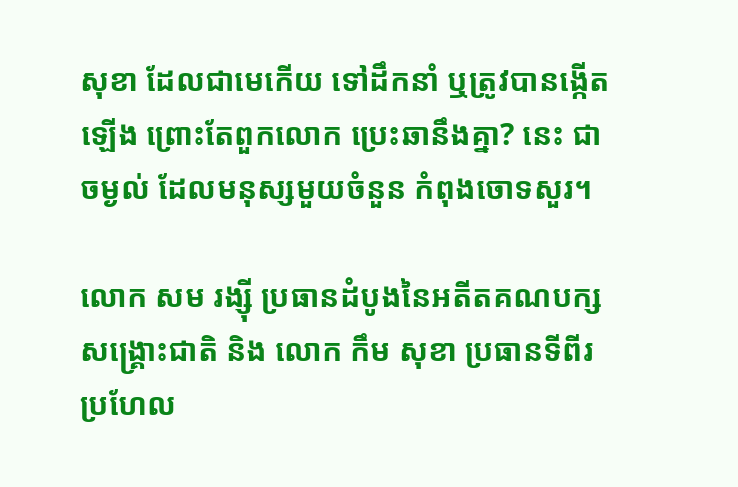សុខា ដែលជាមេកើយ ទៅដឹកនាំ ឬត្រូវបានង្កើតឡើង ព្រោះតែពួកលោក ប្រេះឆានឹងគ្នា? នេះ ជាចម្ងល់ ដែលមនុស្សមួយចំនួន កំពុងចោទសួរ។

លោក សម រង្ស៊ី ប្រធានដំបូងនៃអតីតគណបក្សសង្គ្រោះជាតិ និង លោក កឹម សុខា ប្រធានទីពីរ ប្រហែល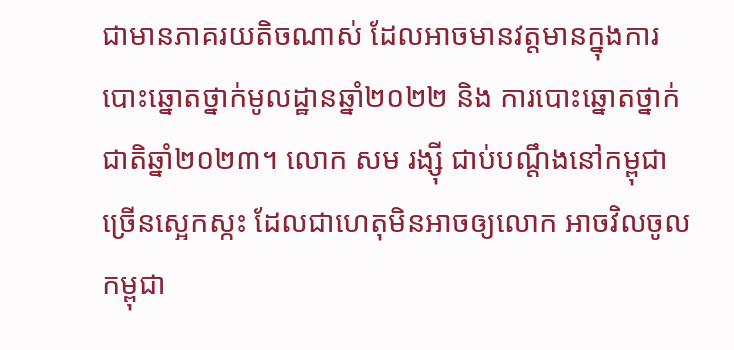ជាមានភាគរយតិចណាស់ ដែលអាចមានវត្តមានក្នុងការបោះឆ្នោតថ្នាក់មូលដ្ឋានឆ្នាំ២០២២ និង ការបោះឆ្នោតថ្នាក់ជាតិឆ្នាំ២០២៣។ លោក សម រង្ស៊ី ជាប់បណ្តឹងនៅកម្ពុជាច្រើនស្អេកស្កះ ដែលជាហេតុមិនអាចឲ្យលោក អាចវិលចូលកម្ពុជា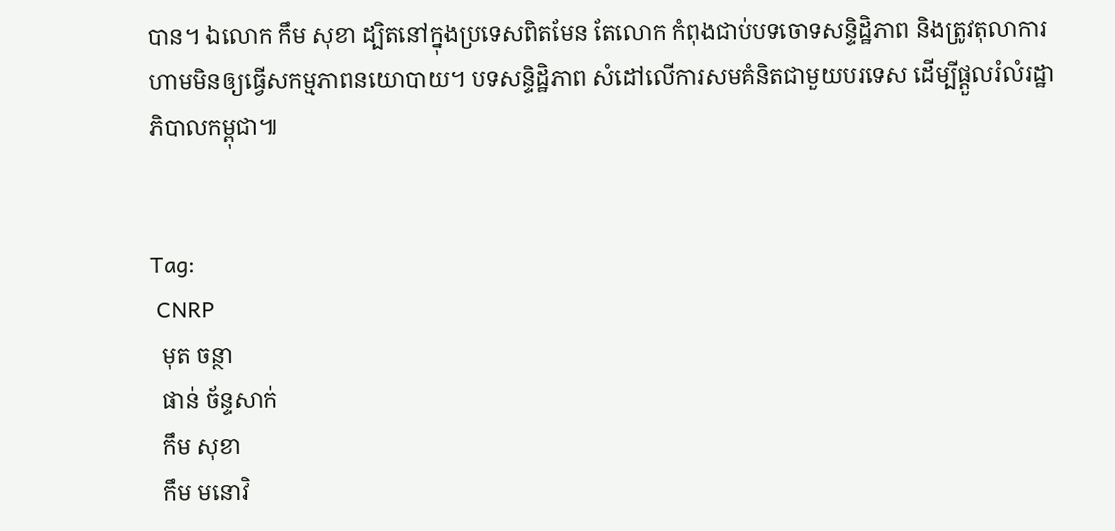បាន។ ឯលោក កឹម សុខា ដ្បិតនៅក្នុងប្រទេសពិតមែន តែលោក កំពុងជាប់បទចោទសន្ទិដ្ឋិភាព និងត្រូវតុលាការហាមមិនឲ្យធ្វើសកម្មភាពនយោបាយ។ បទសន្ទិដ្ឋិភាព សំដៅលើការសមគំនិតជាមួយបរទេស ដើម្បីផ្តួលរំលំរដ្ឋាភិបាលកម្ពុជា៕


Tag:
 CNRP
  មុត ចន្ថា
  ផាន់ ច័ន្ទសាក់
  កឹម សុខា
  កឹម មនោវិ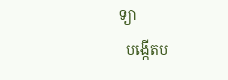ទ្យា
  បង្កើតប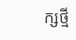ក្សថ្មី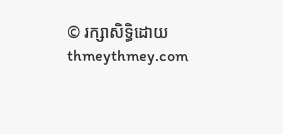© រក្សាសិទ្ធិដោយ thmeythmey.com